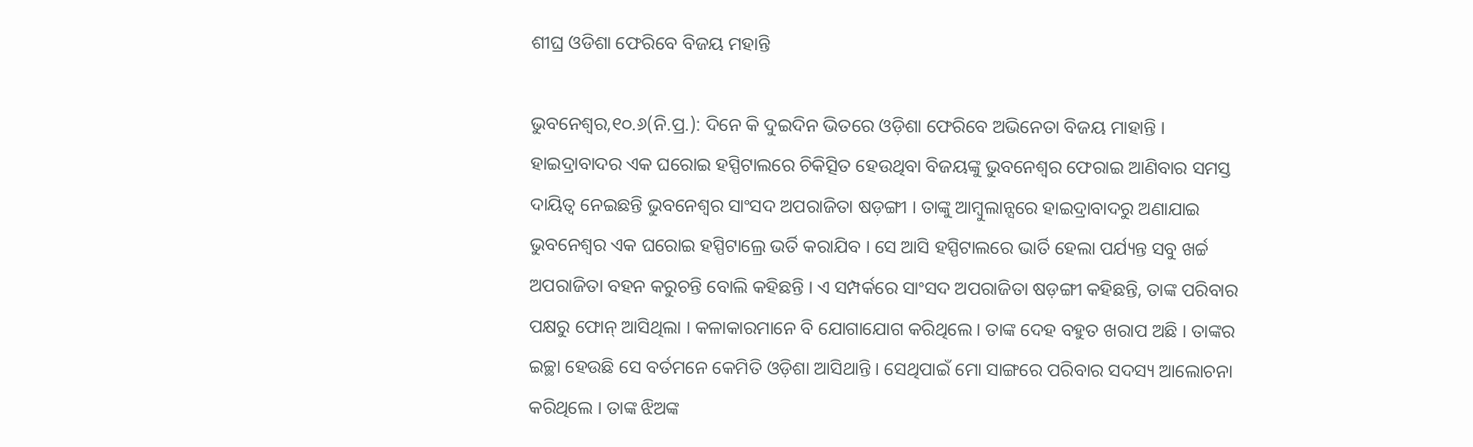ଶୀଘ୍ର ଓଡିଶା ଫେରିବେ ବିଜୟ ମହାନ୍ତି

ଭୁବନେଶ୍ୱର,୧୦.୬(ନି.ପ୍ର.): ଦିନେ କି ଦୁଇଦିନ ଭିତରେ ଓଡ଼ିଶା ଫେରିବେ ଅଭିନେତା ବିଜୟ ମାହାନ୍ତି । ହାଇଦ୍ରାବାଦର ଏକ ଘରୋଇ ହସ୍ପିଟାଲରେ ଚିକିତ୍ସିତ ହେଉଥିବା ବିଜୟଙ୍କୁ ଭୁବନେଶ୍ୱର ଫେରାଇ ଆଣିବାର ସମସ୍ତ ଦାୟିତ୍ୱ ନେଇଛନ୍ତି ଭୁବନେଶ୍ୱର ସାଂସଦ ଅପରାଜିତା ଷଡ଼ଙ୍ଗୀ । ତାଙ୍କୁ ଆମ୍ବୁଲାନ୍ସରେ ହାଇଦ୍ରାବାଦରୁ ଅଣାଯାଇ ଭୁବନେଶ୍ୱର ଏକ ଘରୋଇ ହସ୍ପିଟାଲ୍ରେ ଭର୍ତି କରାଯିବ । ସେ ଆସି ହସ୍ପିଟାଲରେ ଭାର୍ତି ହେଲା ପର୍ଯ୍ୟନ୍ତ ସବୁ ଖର୍ଚ୍ଚ ଅପରାଜିତା ବହନ କରୁଚନ୍ତି ବୋଲି କହିଛନ୍ତି । ଏ ସମ୍ପର୍କରେ ସାଂସଦ ଅପରାଜିତା ଷଡ଼ଙ୍ଗୀ କହିଛନ୍ତି, ତାଙ୍କ ପରିବାର ପକ୍ଷରୁ ଫୋନ୍ ଆସିଥିଲା । କଳାକାରମାନେ ବି ଯୋଗାଯୋଗ କରିଥିଲେ । ତାଙ୍କ ଦେହ ବହୁତ ଖରାପ ଅଛି । ତାଙ୍କର ଇଚ୍ଛା ହେଉଛି ସେ ବର୍ତମନେ କେମିତି ଓଡ଼ିଶା ଆସିଥାନ୍ତି । ସେଥିପାଇଁ ମୋ ସାଙ୍ଗରେ ପରିବାର ସଦସ୍ୟ ଆଲୋଚନା କରିଥିଲେ । ତାଙ୍କ ଝିଅଙ୍କ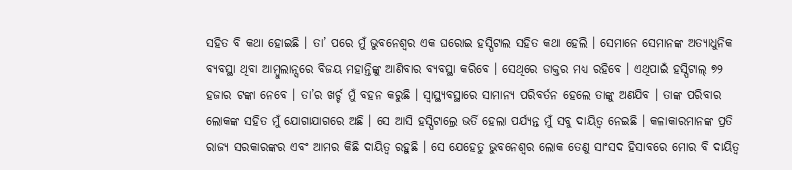ସହିତ ବି କଥା ହୋଇଛି । ତା’ ପରେ ମୁଁ ଭୁବନେଶ୍ୱର ଏକ ଘରୋଇ ହସ୍ପିଟାଲ ସହିତ କଥା ହେଲି । ସେମାନେ ସେମାନଙ୍କ ଅତ୍ୟାଧୁନିକ ବ୍ୟବସ୍ଥା ଥିବା ଆମ୍ବୁଲାନ୍ସରେ ବିଜୟ ମହାନ୍ତିଙ୍କୁ ଆଣିବାର ବ୍ୟବସ୍ଥା କରିବେ । ସେଥିରେ ଡାକ୍ତର ମଧ୍ୟ ରହିବେ । ଏଥିପାଇଁ ହସ୍ପିଟାଲ୍ ୭୨ ହଜାର ଟଙ୍କା ନେବେ । ତା’ର ଖର୍ଚ୍ଚ ମୁଁ ବହନ କରୁଛି । ସ୍ୱାସ୍ଥ୍ୟବସ୍ଥାରେ ସାମାନ୍ୟ ପରିବର୍ତନ ହେଲେ ତାଙ୍କୁ ଅଣଯିବ । ତାଙ୍କ ପରିବାର ଲୋକଙ୍କ ସହିତ ମୁଁ ଯୋଗାଯାଗରେ ଅଛି । ସେ ଆସି ହସ୍ପିଟାଲ୍ରେ ଭର୍ତି ହେଲା ପର୍ଯ୍ୟନ୍ତ ମୁଁ ସବୁ ଦାୟିତ୍ୱ ନେଇଛି । କଳାକାରମାନଙ୍କ ପ୍ରତି ରାଜ୍ୟ ସରକାରଙ୍କର ଏବଂ ଆମର କିଛି ଦାୟିତ୍ୱ ରହୁଛି । ସେ ଯେହେତୁ ଭୁବନେଶ୍ୱର ଲୋକ ତେଣୁ ସାଂସଦ ହିସାବରେ ମୋର ବି ଦାୟିତ୍ୱ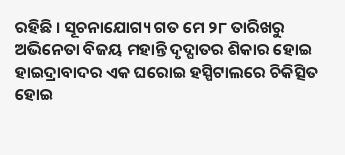ରହିଛି । ସୂଚନାଯୋଗ୍ୟ ଗତ ମେ ୨୮ ତାରିଖରୁ ଅଭିନେତା ବିଜୟ ମହାନ୍ତି ଦୃଦ୍ଘାତର ଶିକାର ହୋଇ ହାଇଦ୍ରାବାଦର ଏକ ଘରୋଇ ହସ୍ପିଟାଲରେ ଚିକିତ୍ସିତ ହୋଇ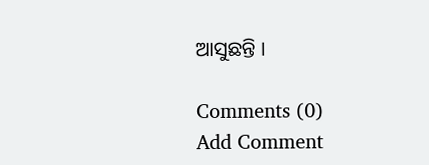ଆସୁଛନ୍ତି ।

Comments (0)
Add Comment